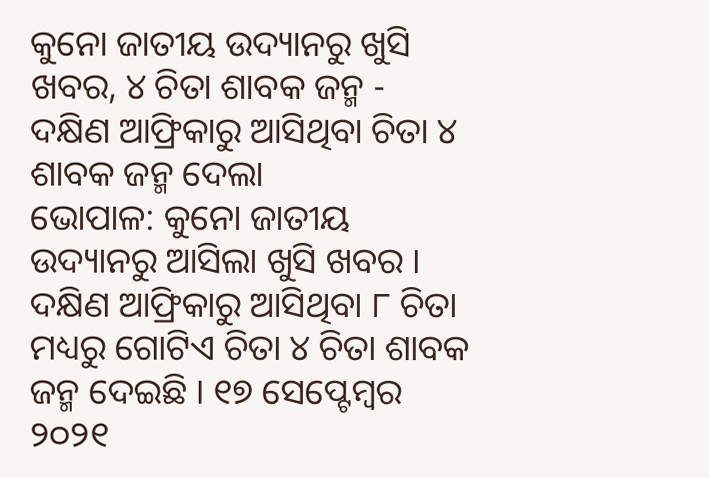କୁନୋ ଜାତୀୟ ଉଦ୍ୟାନରୁ ଖୁସି ଖବର, ୪ ଚିତା ଶାବକ ଜନ୍ମ - ଦକ୍ଷିଣ ଆଫ୍ରିକାରୁ ଆସିଥିବା ଚିତା ୪ ଶାବକ ଜନ୍ମ ଦେଲା
ଭୋପାଳ: କୁନୋ ଜାତୀୟ ଉଦ୍ୟାନରୁ ଆସିଲା ଖୁସି ଖବର । ଦକ୍ଷିଣ ଆଫ୍ରିକାରୁ ଆସିଥିବା ୮ ଚିତା ମଧ୍ୟରୁ ଗୋଟିଏ ଚିତା ୪ ଚିତା ଶାବକ ଜନ୍ମ ଦେଇଛି । ୧୭ ସେପ୍ଟେମ୍ବର ୨୦୨୧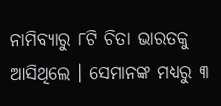ନାମିବ୍ୟାରୁ ୮ଟି ଚିତା ଭାରତକୁ ଆସିଥିଲେ । ସେମାନଙ୍କ ମଧ୍ୟରୁ ୩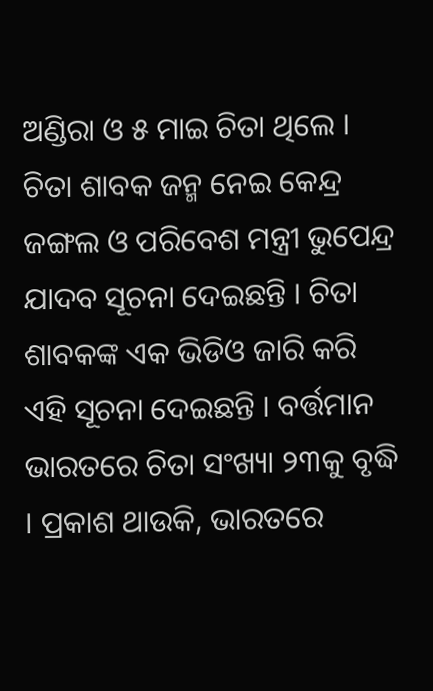ଅଣ୍ଡିରା ଓ ୫ ମାଇ ଚିତା ଥିଲେ । ଚିତା ଶାବକ ଜନ୍ମ ନେଇ କେନ୍ଦ୍ର ଜଙ୍ଗଲ ଓ ପରିବେଶ ମନ୍ତ୍ରୀ ଭୁପେନ୍ଦ୍ର ଯାଦବ ସୂଚନା ଦେଇଛନ୍ତି । ଚିତା ଶାବକଙ୍କ ଏକ ଭିଡିଓ ଜାରି କରି ଏହି ସୂଚନା ଦେଇଛନ୍ତି । ବର୍ତ୍ତମାନ ଭାରତରେ ଚିତା ସଂଖ୍ୟା ୨୩କୁ ବୃଦ୍ଧି । ପ୍ରକାଶ ଥାଉକି, ଭାରତରେ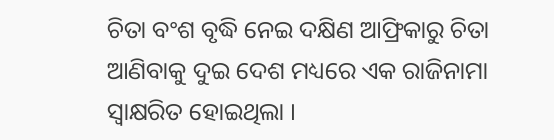ଚିତା ବଂଶ ବୃଦ୍ଧି ନେଇ ଦକ୍ଷିଣ ଆଫ୍ରିକାରୁ ଚିତା ଆଣିବାକୁ ଦୁଇ ଦେଶ ମଧ୍ୟରେ ଏକ ରାଜିନାମା ସ୍ବାକ୍ଷରିତ ହୋଇଥିଲା ।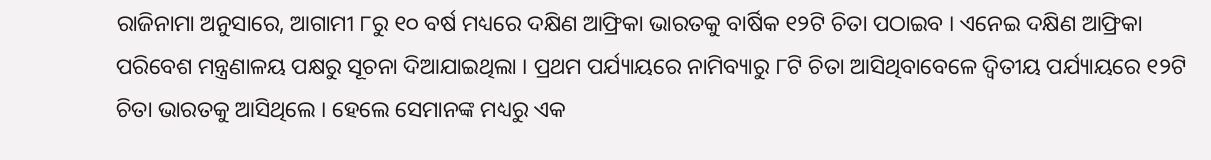ରାଜିନାମା ଅନୁସାରେ, ଆଗାମୀ ୮ରୁ ୧୦ ବର୍ଷ ମଧ୍ୟରେ ଦକ୍ଷିଣ ଆଫ୍ରିକା ଭାରତକୁ ବାର୍ଷିକ ୧୨ଟି ଚିତା ପଠାଇବ । ଏନେଇ ଦକ୍ଷିଣ ଆଫ୍ରିକା ପରିବେଶ ମନ୍ତ୍ରଣାଳୟ ପକ୍ଷରୁ ସୂଚନା ଦିଆଯାଇଥିଲା । ପ୍ରଥମ ପର୍ଯ୍ୟାୟରେ ନାମିବ୍ୟାରୁ ୮ଟି ଚିତା ଆସିଥିବାବେଳେ ଦ୍ବିତୀୟ ପର୍ଯ୍ୟାୟରେ ୧୨ଟି ଚିତା ଭାରତକୁ ଆସିଥିଲେ । ହେଲେ ସେମାନଙ୍କ ମଧ୍ୟରୁ ଏକ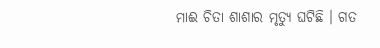ମାଈ ଚିତା ଶାଶାର ମୃତ୍ୟୁ ଘଟିଛି । ଗତ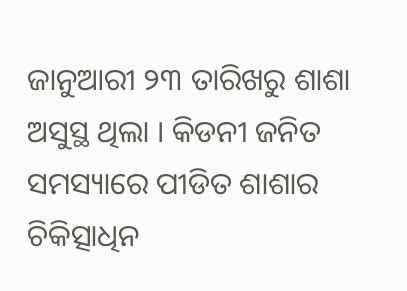ଜାନୁଆରୀ ୨୩ ତାରିଖରୁ ଶାଶା ଅସୁସ୍ଥ ଥିଲା । କିଡନୀ ଜନିତ ସମସ୍ୟାରେ ପୀଡିତ ଶାଶାର ଚିକିତ୍ସାଧିନ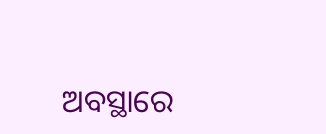ଅବସ୍ଥାରେ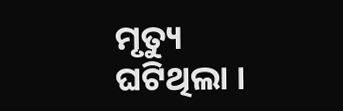ମୃତ୍ୟୁ ଘଟିଥିଲା ।